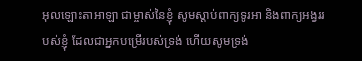អុលឡោះតាអាឡា ជាម្ចាស់នៃខ្ញុំ សូមស្តាប់ពាក្យទូរអា និងពាក្យអង្វររបស់ខ្ញុំ ដែលជាអ្នកបម្រើរបស់ទ្រង់ ហើយសូមទ្រង់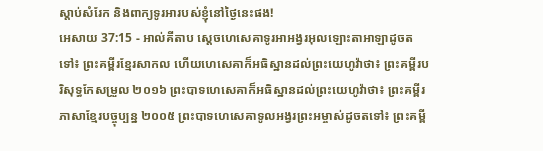ស្តាប់សំរែក និងពាក្យទូរអារបស់ខ្ញុំនៅថ្ងៃនេះផង!
អេសាយ 37:15 - អាល់គីតាប ស្តេចហេសេគាទូរអាអង្វរអុលឡោះតាអាឡាដូចតទៅ៖ ព្រះគម្ពីរខ្មែរសាកល ហើយហេសេគាក៏អធិស្ឋានដល់ព្រះយេហូវ៉ាថា៖ ព្រះគម្ពីរបរិសុទ្ធកែសម្រួល ២០១៦ ព្រះបាទហេសេគាក៏អធិស្ឋានដល់ព្រះយេហូវ៉ាថា៖ ព្រះគម្ពីរភាសាខ្មែរបច្ចុប្បន្ន ២០០៥ ព្រះបាទហេសេគាទូលអង្វរព្រះអម្ចាស់ដូចតទៅ៖ ព្រះគម្ពី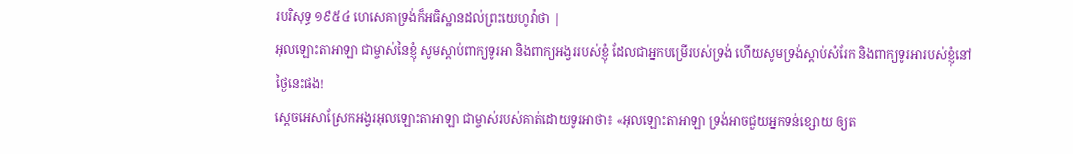របរិសុទ្ធ ១៩៥៤ ហេសេគាទ្រង់ក៏អធិស្ឋានដល់ព្រះយេហូវ៉ាថា |
អុលឡោះតាអាឡា ជាម្ចាស់នៃខ្ញុំ សូមស្តាប់ពាក្យទូរអា និងពាក្យអង្វររបស់ខ្ញុំ ដែលជាអ្នកបម្រើរបស់ទ្រង់ ហើយសូមទ្រង់ស្តាប់សំរែក និងពាក្យទូរអារបស់ខ្ញុំនៅថ្ងៃនេះផង!
ស្តេចអេសាស្រែកអង្វរអុលឡោះតាអាឡា ជាម្ចាស់របស់គាត់ដោយទូរអាថា៖ «អុលឡោះតាអាឡា ទ្រង់អាចជួយអ្នកទន់ខ្សោយ ឲ្យត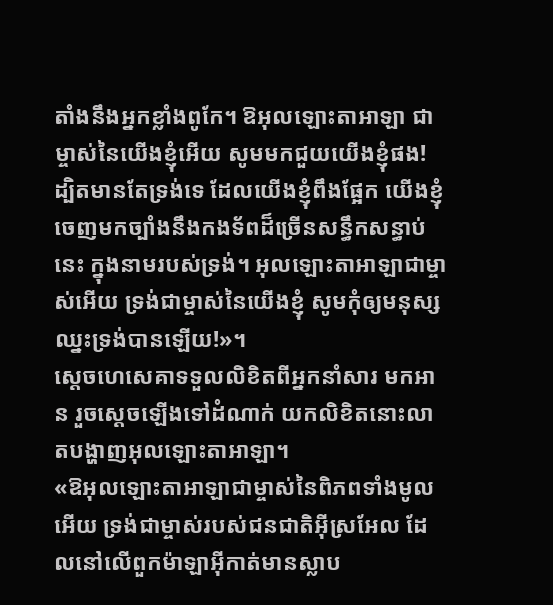តាំងនឹងអ្នកខ្លាំងពូកែ។ ឱអុលឡោះតាអាឡា ជាម្ចាស់នៃយើងខ្ញុំអើយ សូមមកជួយយើងខ្ញុំផង! ដ្បិតមានតែទ្រង់ទេ ដែលយើងខ្ញុំពឹងផ្អែក យើងខ្ញុំចេញមកច្បាំងនឹងកងទ័ពដ៏ច្រើនសន្ធឹកសន្ធាប់នេះ ក្នុងនាមរបស់ទ្រង់។ អុលឡោះតាអាឡាជាម្ចាស់អើយ ទ្រង់ជាម្ចាស់នៃយើងខ្ញុំ សូមកុំឲ្យមនុស្សឈ្នះទ្រង់បានឡើយ!»។
ស្តេចហេសេគាទទួលលិខិតពីអ្នកនាំសារ មកអាន រួចស្ដេចឡើងទៅដំណាក់ យកលិខិតនោះលាតបង្ហាញអុលឡោះតាអាឡា។
«ឱអុលឡោះតាអាឡាជាម្ចាស់នៃពិភពទាំងមូលអើយ ទ្រង់ជាម្ចាស់របស់ជនជាតិអ៊ីស្រអែល ដែលនៅលើពួកម៉ាឡាអ៊ីកាត់មានស្លាប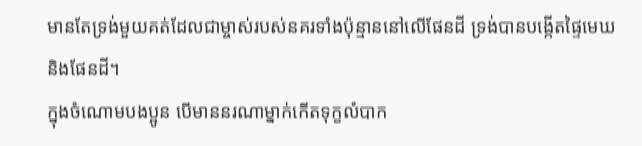មានតែទ្រង់មួយគត់ដែលជាម្ចាស់របស់នគរទាំងប៉ុន្មាននៅលើផែនដី ទ្រង់បានបង្កើតផ្ទៃមេឃ និងផែនដី។
ក្នុងចំណោមបងប្អូន បើមាននរណាម្នាក់កើតទុក្ខលំបាក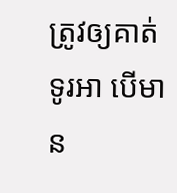ត្រូវឲ្យគាត់ទូរអា បើមាន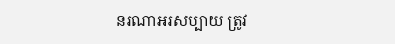នរណាអរសប្បាយ ត្រូវ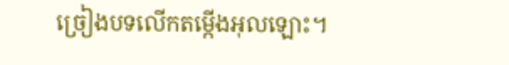ច្រៀងបទលើកតម្កើងអុលឡោះ។